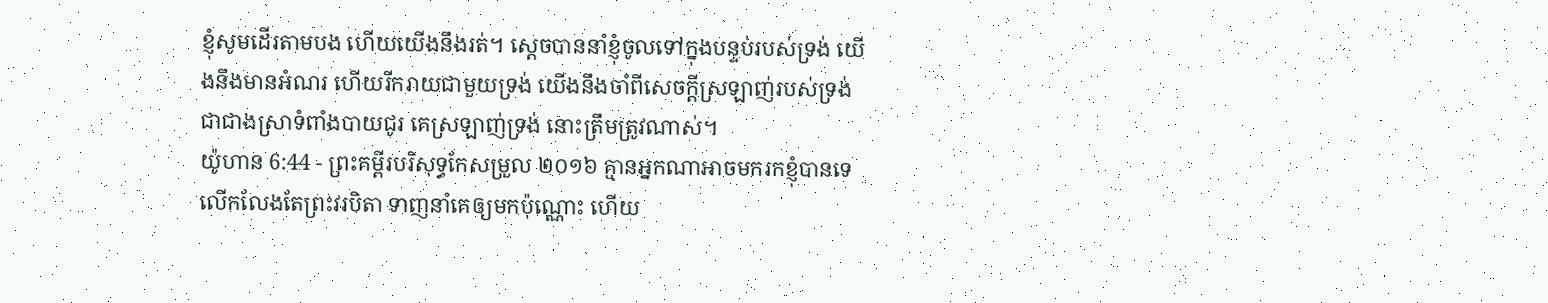ខ្ញុំសូមដើរតាមបង ហើយយើងនឹងរត់។ ស្ដេចបាននាំខ្ញុំចូលទៅក្នុងបន្ទប់របស់ទ្រង់ យើងនឹងមានអំណរ ហើយរីករាយជាមួយទ្រង់ យើងនឹងចាំពីសេចក្ដីស្រឡាញ់របស់ទ្រង់ ជាជាងស្រាទំពាំងបាយជូរ គេស្រឡាញ់ទ្រង់ នោះត្រឹមត្រូវណាស់។
យ៉ូហាន 6:44 - ព្រះគម្ពីរបរិសុទ្ធកែសម្រួល ២០១៦ គ្មានអ្នកណាអាចមករកខ្ញុំបានទេ លើកលែងតែព្រះវរបិតា ទាញនាំគេឲ្យមកប៉ុណ្ណោះ ហើយ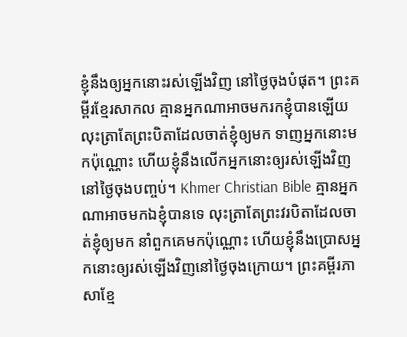ខ្ញុំនឹងឲ្យអ្នកនោះរស់ឡើងវិញ នៅថ្ងៃចុងបំផុត។ ព្រះគម្ពីរខ្មែរសាកល គ្មានអ្នកណាអាចមករកខ្ញុំបានឡើយ លុះត្រាតែព្រះបិតាដែលចាត់ខ្ញុំឲ្យមក ទាញអ្នកនោះមកប៉ុណ្ណោះ ហើយខ្ញុំនឹងលើកអ្នកនោះឲ្យរស់ឡើងវិញនៅថ្ងៃចុងបញ្ចប់។ Khmer Christian Bible គ្មានអ្នកណាអាចមកឯខ្ញុំបានទេ លុះត្រាតែព្រះវរបិតាដែលចាត់ខ្ញុំឲ្យមក នាំពួកគេមកប៉ុណ្ណោះ ហើយខ្ញុំនឹងប្រោសអ្នកនោះឲ្យរស់ឡើងវិញនៅថ្ងៃចុងក្រោយ។ ព្រះគម្ពីរភាសាខ្មែ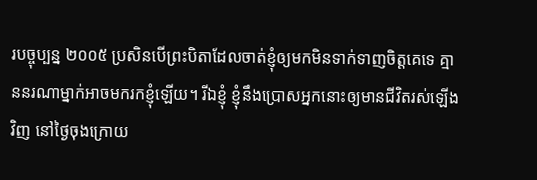របច្ចុប្បន្ន ២០០៥ ប្រសិនបើព្រះបិតាដែលចាត់ខ្ញុំឲ្យមកមិនទាក់ទាញចិត្តគេទេ គ្មាននរណាម្នាក់អាចមករកខ្ញុំឡើយ។ រីឯខ្ញុំ ខ្ញុំនឹងប្រោសអ្នកនោះឲ្យមានជីវិតរស់ឡើងវិញ នៅថ្ងៃចុងក្រោយ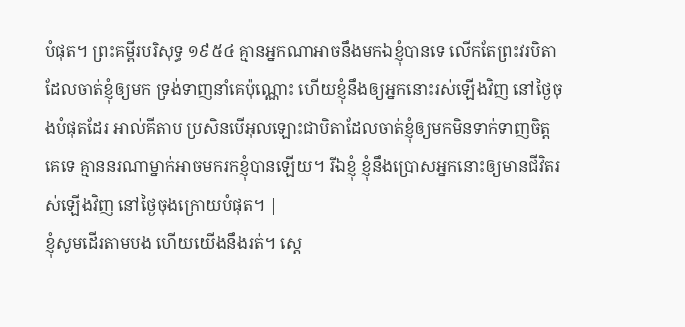បំផុត។ ព្រះគម្ពីរបរិសុទ្ធ ១៩៥៤ គ្មានអ្នកណាអាចនឹងមកឯខ្ញុំបានទេ លើកតែព្រះវរបិតា ដែលចាត់ខ្ញុំឲ្យមក ទ្រង់ទាញនាំគេប៉ុណ្ណោះ ហើយខ្ញុំនឹងឲ្យអ្នកនោះរស់ឡើងវិញ នៅថ្ងៃចុងបំផុតដែរ អាល់គីតាប ប្រសិនបើអុលឡោះជាបិតាដែលចាត់ខ្ញុំឲ្យមកមិនទាក់ទាញចិត្ដគេទេ គ្មាននរណាម្នាក់អាចមករកខ្ញុំបានឡើយ។ រីឯខ្ញុំ ខ្ញុំនឹងប្រោសអ្នកនោះឲ្យមានជីវិតរស់ឡើងវិញ នៅថ្ងៃចុងក្រោយបំផុត។ |
ខ្ញុំសូមដើរតាមបង ហើយយើងនឹងរត់។ ស្ដេ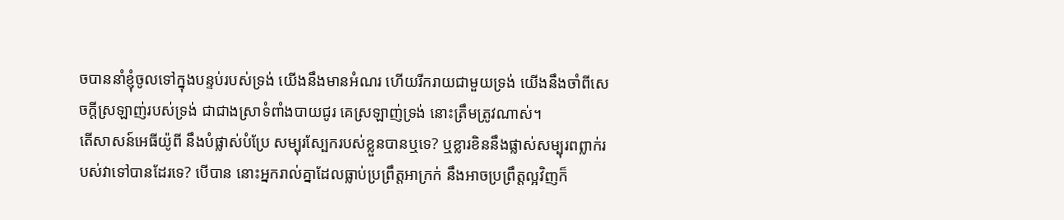ចបាននាំខ្ញុំចូលទៅក្នុងបន្ទប់របស់ទ្រង់ យើងនឹងមានអំណរ ហើយរីករាយជាមួយទ្រង់ យើងនឹងចាំពីសេចក្ដីស្រឡាញ់របស់ទ្រង់ ជាជាងស្រាទំពាំងបាយជូរ គេស្រឡាញ់ទ្រង់ នោះត្រឹមត្រូវណាស់។
តើសាសន៍អេធីយ៉ូពី នឹងបំផ្លាស់បំប្រែ សម្បុរស្បែករបស់ខ្លួនបានឬទេ? ឬខ្លារខិននឹងផ្លាស់សម្បុរពព្លាក់របស់វាទៅបានដែរទេ? បើបាន នោះអ្នករាល់គ្នាដែលធ្លាប់ប្រព្រឹត្តអាក្រក់ នឹងអាចប្រព្រឹត្តល្អវិញក៏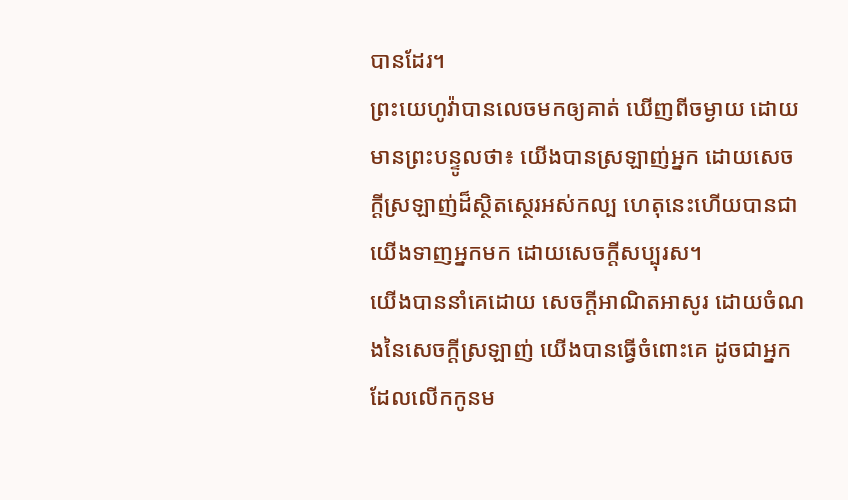បានដែរ។
ព្រះយេហូវ៉ាបានលេចមកឲ្យគាត់ ឃើញពីចម្ងាយ ដោយមានព្រះបន្ទូលថា៖ យើងបានស្រឡាញ់អ្នក ដោយសេចក្ដីស្រឡាញ់ដ៏ស្ថិតស្ថេរអស់កល្ប ហេតុនេះហើយបានជាយើងទាញអ្នកមក ដោយសេចក្ដីសប្បុរស។
យើងបាននាំគេដោយ សេចក្ដីអាណិតអាសូរ ដោយចំណងនៃសេចក្ដីស្រឡាញ់ យើងបានធ្វើចំពោះគេ ដូចជាអ្នកដែលលើកកូនម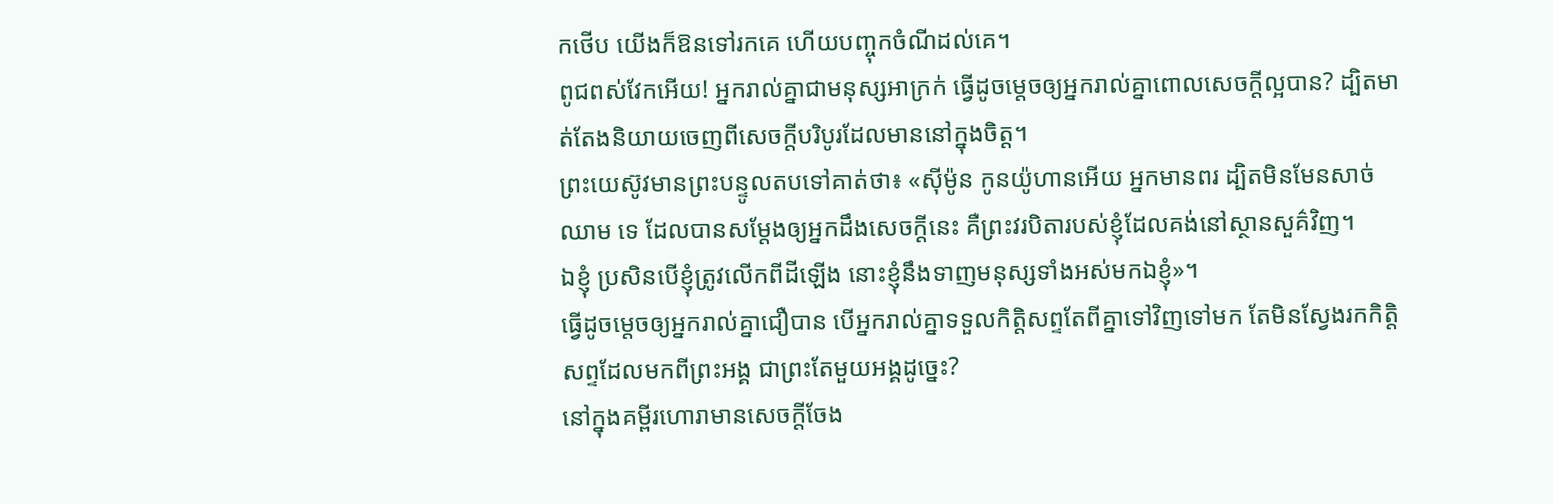កថើប យើងក៏ឱនទៅរកគេ ហើយបញ្ចុកចំណីដល់គេ។
ពូជពស់វែកអើយ! អ្នករាល់គ្នាជាមនុស្សអាក្រក់ ធ្វើដូចម្តេចឲ្យអ្នករាល់គ្នាពោលសេចក្តីល្អបាន? ដ្បិតមាត់តែងនិយាយចេញពីសេចក្តីបរិបូរដែលមាននៅក្នុងចិត្ត។
ព្រះយេស៊ូវមានព្រះបន្ទូលតបទៅគាត់ថា៖ «ស៊ីម៉ូន កូនយ៉ូហានអើយ អ្នកមានពរ ដ្បិតមិនមែនសាច់ឈាម ទេ ដែលបានសម្តែងឲ្យអ្នកដឹងសេចក្ដីនេះ គឺព្រះវរបិតារបស់ខ្ញុំដែលគង់នៅស្ថានសួគ៌វិញ។
ឯខ្ញុំ ប្រសិនបើខ្ញុំត្រូវលើកពីដីឡើង នោះខ្ញុំនឹងទាញមនុស្សទាំងអស់មកឯខ្ញុំ»។
ធ្វើដូចម្តេចឲ្យអ្នករាល់គ្នាជឿបាន បើអ្នករាល់គ្នាទទួលកិត្តិសព្ទតែពីគ្នាទៅវិញទៅមក តែមិនស្វែងរកកិត្តិសព្ទដែលមកពីព្រះអង្គ ជាព្រះតែមួយអង្គដូច្នេះ?
នៅក្នុងគម្ពីរហោរាមានសេចក្តីចែង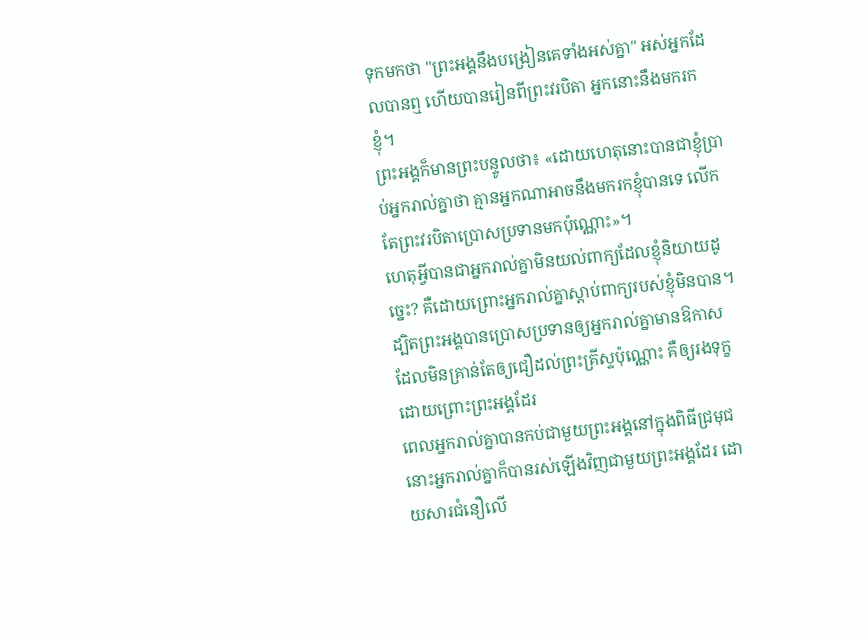ទុកមកថា "ព្រះអង្គនឹងបង្រៀនគេទាំងអស់គ្នា" អស់អ្នកដែលបានឮ ហើយបានរៀនពីព្រះវរបិតា អ្នកនោះនឹងមករកខ្ញុំ។
ព្រះអង្គក៏មានព្រះបន្ទូលថា៖ «ដោយហេតុនោះបានជាខ្ញុំប្រាប់អ្នករាល់គ្នាថា គ្មានអ្នកណាអាចនឹងមករកខ្ញុំបានទេ លើកតែព្រះវរបិតាប្រោសប្រទានមកប៉ុណ្ណោះ»។
ហេតុអ្វីបានជាអ្នករាល់គ្នាមិនយល់ពាក្យដែលខ្ញុំនិយាយដូច្នេះ? គឺដោយព្រោះអ្នករាល់គ្នាស្តាប់ពាក្យរបស់ខ្ញុំមិនបាន។
ដ្បិតព្រះអង្គបានប្រោសប្រទានឲ្យអ្នករាល់គ្នាមានឱកាស ដែលមិនគ្រាន់តែឲ្យជឿដល់ព្រះគ្រីស្ទប៉ុណ្ណោះ គឺឲ្យរងទុក្ខដោយព្រោះព្រះអង្គដែរ
ពេលអ្នករាល់គ្នាបានកប់ជាមួយព្រះអង្គនៅក្នុងពិធីជ្រមុជ នោះអ្នករាល់គ្នាក៏បានរស់ឡើងវិញជាមួយព្រះអង្គដែរ ដោយសារជំនឿលើ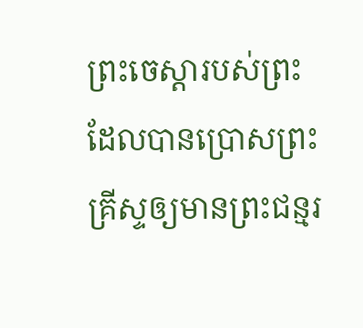ព្រះចេស្ដារបស់ព្រះ ដែលបានប្រោសព្រះគ្រីស្ទឲ្យមានព្រះជន្មរ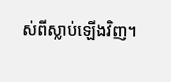ស់ពីស្លាប់ឡើងវិញ។